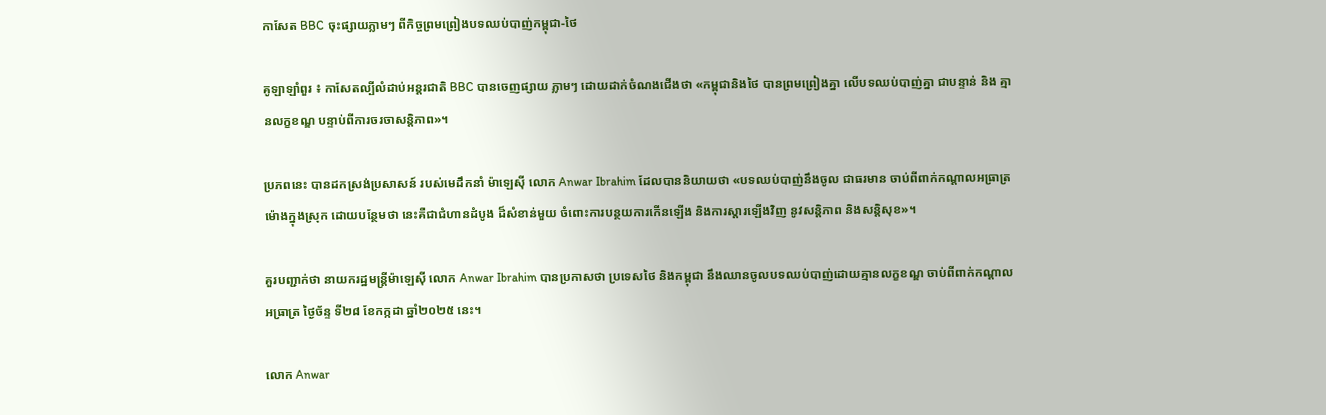កាសែត BBC ចុះផ្សាយភ្លាមៗ ពីកិច្ចព្រមព្រៀងបទឈប់បាញ់កម្ពុជា-ថៃ

គូឡាឡាំពួរ ៖ កាសែតល្បីលំដាប់អន្តរជាតិ BBC បានចេញផ្សាយ ភ្លាមៗ ដោយដាក់ចំណងជើងថា «កម្ពុជានិងថៃ បានព្រមព្រៀងគ្នា លើបទឈប់បាញ់គ្នា ជាបន្ទាន់ និង គ្មានលក្ខខណ្ឌ បន្ទាប់ពីការចរចាសន្តិភាព»។

ប្រភពនេះ បានដកស្រង់ប្រសាសន៍ របស់មេដឹកនាំ ម៉ាឡេស៊ី លោក Anwar Ibrahim ដែលបាននិយាយថា «បទឈប់បាញ់នឹងចូល ជាធរមាន ចាប់ពីពាក់កណ្តាលអធ្រាត្រ ម៉ោងក្នុងស្រុក ដោយបន្ថែមថា នេះគឺជាជំហានដំបូង ដ៏សំខាន់មួយ ចំពោះការបន្ថយការកើនឡើង និងការស្ដារឡើងវិញ នូវសន្តិភាព និងសន្តិសុខ»។

គួរបញ្ជាក់ថា នាយករដ្ឋមន្ត្រីម៉ាឡេស៊ី លោក Anwar Ibrahim បានប្រកាសថា ប្រទេសថៃ និងកម្ពុជា នឹងឈានចូលបទឈប់បាញ់ដោយគ្មានលក្ខខណ្ឌ ចាប់ពីពាក់កណ្តាលអធ្រាត្រ ថ្ងៃច័ន្ទ ទី២៨ ខែកក្កដា ឆ្នាំ២០២៥ នេះ។

លោក Anwar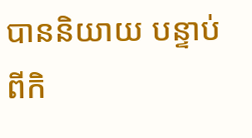បាននិយាយ បន្ទាប់ពីកិ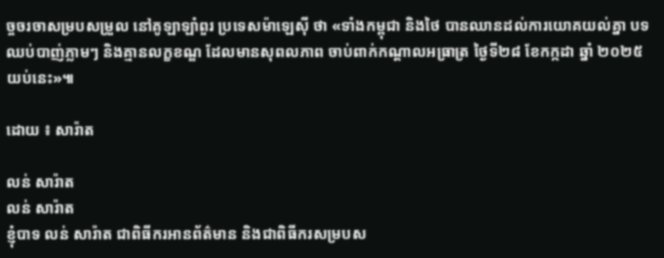ច្ចចរចាសម្របសម្រួល នៅគូឡាឡាំពួរ ប្រទេសម៉ាឡេស៊ី ថា «ទាំងកម្ពុជា និងថៃ បានឈានដល់ការយោគយល់គ្នា បទឈប់បាញ់ភ្លាមៗ និងគ្មានលក្ខខណ្ឌ ដែលមានសុពលភាព ចាប់ពាក់កណ្តាលអធ្រាត្រ ថ្ងៃទី២៨ ខែកក្កដា ឆ្នាំ ២០២៥ យប់នេះ»៕

ដោយ ៖ សារ៉ាត

លន់ សារ៉ាត
លន់ សារ៉ាត
ខ្ញុំបាទ លន់ សារ៉ាត ជាពិធីករអានព័ត៌មាន និងជាពិធីករសម្របស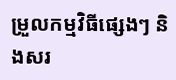ម្រួលកម្មវិធីផ្សេងៗ និងសរ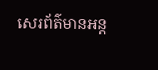សេរព័ត៌មានអន្ត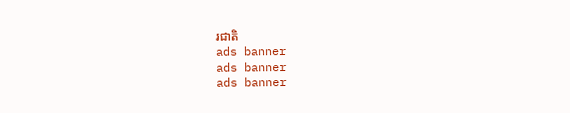រជាតិ
ads banner
ads banner
ads banner